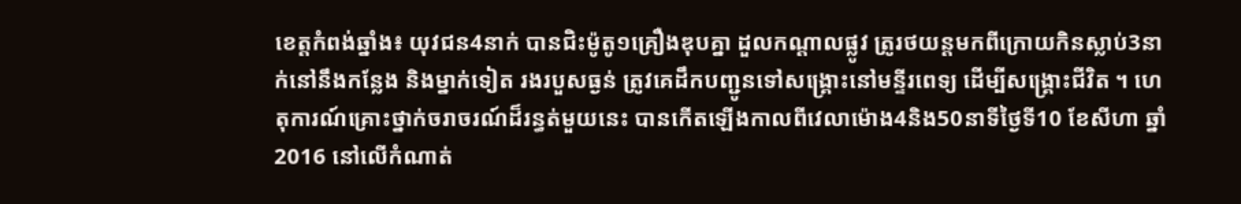ខេត្តកំពង់ឆ្នាំង៖ យុវជន4នាក់ បានជិះម៉ូតូ១គ្រឿងឌុបគ្នា ដួលកណ្តាលផ្លូវ ត្រូរថយន្តមកពីក្រោយកិនស្លាប់3នាក់នៅនឹងកន្លែង និងម្នាក់ទៀត រងរបួសធ្ងន់ ត្រូវគេដឹកបញ្ជូនទៅសង្រ្គោះនៅមន្ទីរពេទ្យ ដើម្បីសង្រ្គោះជីវិត ។ ហេតុការណ៍គ្រោះថ្នាក់ចរាចរណ៍ដ៏រន្ធត់មួយនេះ បានកើតឡើងកាលពីវេលាម៉ោង4និង50នាទីថ្ងៃទី10 ខែសីហា ឆ្នាំ2016 នៅលើកំណាត់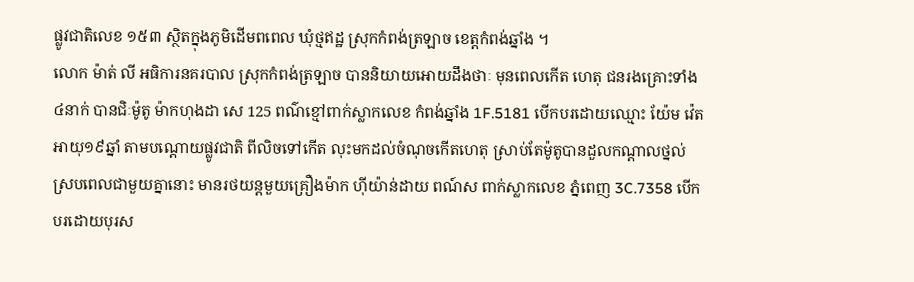ផ្លូវជាតិលេខ ១៥៣ ស្ថិតក្នុងភូមិដើមពពេល ឃុំថ្មឥដ្ឋ ស្រុកកំពង់ត្រឡាច ខេត្តកំពង់ឆ្នាំង ។
លោក ម៉ាត់ លី អធិការនគរបាល ស្រុកកំពង់ត្រឡាច បាននិយាយអោយដឹងថាៈ មុនពេលកើត ហេតុ ជនរងគ្រោះទាំង៤នាក់ បានជិៈម៉ូតូ ម៉ាកហុងដា សេ 125 ពណ៌ខ្មៅពាក់ស្លាកលេខ កំពង់ឆ្នាំង 1F.5181 បើកបរដោយឈ្មោះ យ៉ែម វ៉េត អាយុ១៩ឆ្នាំ តាមបណ្តោយផ្លូវជាតិ ពីលិចទៅកើត លុះមកដល់ចំណុចកើតហេតុ ស្រាប់តែម៉ូតូបានដួលកណ្តាលថ្នល់ ស្របពេលជាមួយគ្នានោះ មានរថយន្តមួយគ្រឿងម៉ាក ហ៊ីយ៉ាន់ដាយ ពណ៍ស ពាក់ស្លាកលេខ ភ្នំពេញ 3C.7358 បើកបរដោយបុរស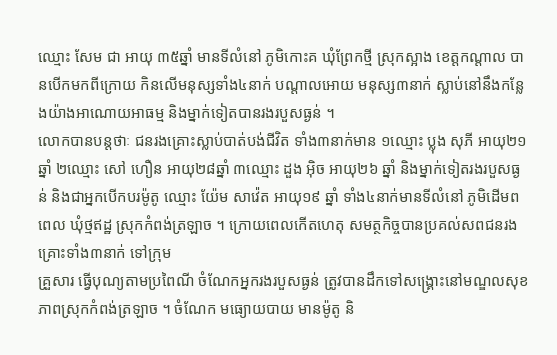ឈ្មោះ សែម ជា អាយុ ៣៥ឆ្នាំ មានទីលំនៅ ភូមិកោះគ ឃុំព្រែកថ្មី ស្រុកស្អាង ខេត្តកណ្តាល បានបើកមកពីក្រោយ កិនលើមនុស្សទាំង៤នាក់ បណ្តាលអោយ មនុស្ស៣នាក់ ស្លាប់នៅនឹងកន្លែងយ៉ាងអាណោយអាធម្ម និងម្នាក់ទៀតបានរងរបួសធ្ងន់ ។
លោកបានបន្តថាៈ ជនរងគ្រោះស្លាប់បាត់បង់ជីវិត ទាំង៣នាក់មាន ១ឈ្មោះ ប្លុង សុភី អាយុ២១ឆ្នាំ ២ឈ្មោះ សៅ ហឿន អាយុ២៨ឆ្នាំ ៣ឈ្មោះ ដួង អ៊ិច អាយុ២៦ ឆ្នាំ និងម្នាក់ទៀតរងរបួសធ្ងន់ និងជាអ្នកបើកបរម៉ូតូ ឈ្មោះ យ៉ែម សាវ៉េត អាយុ១៩ ឆ្នាំ ទាំង៤នាក់មានទីលំនៅ ភូមិដើមពពេល ឃុំថ្មឥដ្ឋ ស្រុកកំពង់ត្រឡាច ។ ក្រោយពេលកើតហេតុ សមត្ថកិច្ចបានប្រគល់សពជនរងគ្រោះទាំង៣នាក់ ទៅក្រុម
គ្រួសារ ធ្វើបុណ្យតាមប្រពៃណី ចំណែកអ្នករងរបួសធ្ងន់ ត្រូវបានដឹកទៅសង្គ្រោះនៅមណ្ឌលសុខភាពស្រុកកំពង់ត្រឡាច ។ ចំណែក មធ្យោយបាយ មានម៉ូតូ និ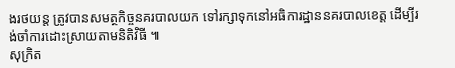ងរថយន្ត ត្រូវបានសមត្ថកិច្ចនគរបាលយក ទៅរក្សាទុកនៅអធិការដ្ឋាននគរបាលខេត្ត ដើម្បីរង់ចាំការដោះស្រាយតាមនិតិវិធី ៕
សុក្រិត